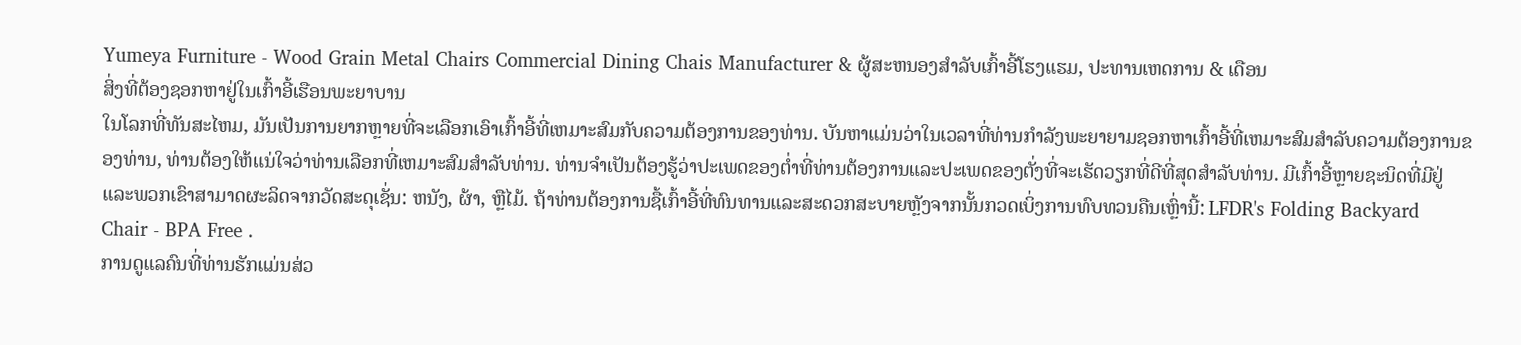Yumeya Furniture - Wood Grain Metal Chairs Commercial Dining Chais Manufacturer & ຜູ້ສະຫນອງສໍາລັບເກົ້າອີ້ໂຮງແຮມ, ປະທານເຫດການ & ເດືອນ
ສິ່ງທີ່ຕ້ອງຊອກຫາຢູ່ໃນເກົ້າອີ້ເຮືອນພະຍາບານ
ໃນໂລກທີ່ທັນສະໄຫມ, ມັນເປັນການຍາກຫຼາຍທີ່ຈະເລືອກເອົາເກົ້າອີ້ທີ່ເຫມາະສົມກັບຄວາມຕ້ອງການຂອງທ່ານ. ບັນຫາແມ່ນວ່າໃນເວລາທີ່ທ່ານກໍາລັງພະຍາຍາມຊອກຫາເກົ້າອີ້ທີ່ເຫມາະສົມສໍາລັບຄວາມຕ້ອງການຂອງທ່ານ, ທ່ານຕ້ອງໃຫ້ແນ່ໃຈວ່າທ່ານເລືອກທີ່ເຫມາະສົມສໍາລັບທ່ານ. ທ່ານຈໍາເປັນຕ້ອງຮູ້ວ່າປະເພດຂອງຕ່ຳທີ່ທ່ານຕ້ອງການແລະປະເພດຂອງຕັ່ງທີ່ຈະເຮັດວຽກທີ່ດີທີ່ສຸດສໍາລັບທ່ານ. ມີເກົ້າອີ້ຫຼາຍຊະນິດທີ່ມີຢູ່ແລະພວກເຂົາສາມາດຜະລິດຈາກວັດສະດຸເຊັ່ນ: ຫນັງ, ຜ້າ, ຫຼືໄມ້. ຖ້າທ່ານຕ້ອງການຊື້ເກົ້າອີ້ທີ່ທົນທານແລະສະດວກສະບາຍຫຼັງຈາກນັ້ນກວດເບິ່ງການທົບທວນຄືນເຫຼົ່ານີ້: LFDR's Folding Backyard Chair - BPA Free .
ການດູແລຄົນທີ່ທ່ານຮັກແມ່ນສ່ວ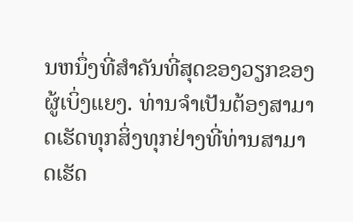ນຫນຶ່ງທີ່ສໍາຄັນທີ່ສຸດຂອງວຽກຂອງຜູ້ເບິ່ງແຍງ. ທ່ານຈໍາເປັນຕ້ອງສາມາດເຮັດທຸກສິ່ງທຸກຢ່າງທີ່ທ່ານສາມາດເຮັດ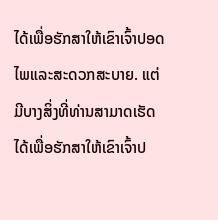ໄດ້ເພື່ອຮັກສາໃຫ້ເຂົາເຈົ້າປອດໄພແລະສະດວກສະບາຍ. ແຕ່ມີບາງສິ່ງທີ່ທ່ານສາມາດເຮັດໄດ້ເພື່ອຮັກສາໃຫ້ເຂົາເຈົ້າປ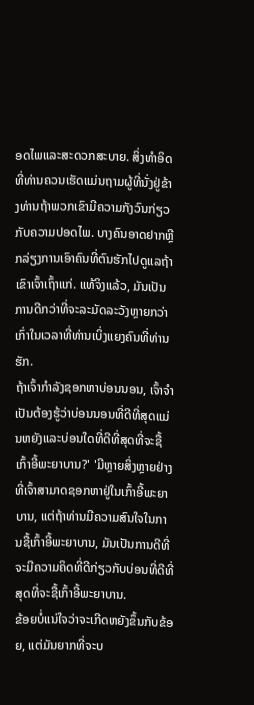ອດໄພແລະສະດວກສະບາຍ. ສິ່ງທໍາອິດທີ່ທ່ານຄວນເຮັດແມ່ນຖາມຜູ້ທີ່ນັ່ງຢູ່ຂ້າງທ່ານຖ້າພວກເຂົາມີຄວາມກັງວົນກ່ຽວກັບຄວາມປອດໄພ. ບາງຄົນອາດຢາກຫຼີກລ່ຽງການເອົາຄົນທີ່ຕົນຮັກໄປດູແລຖ້າເຂົາເຈົ້າເຖົ້າແກ່. ແທ້ຈິງແລ້ວ, ມັນເປັນການດີກວ່າທີ່ຈະລະມັດລະວັງຫຼາຍກວ່າເກົ່າໃນເວລາທີ່ທ່ານເບິ່ງແຍງຄົນທີ່ທ່ານຮັກ.
ຖ້າເຈົ້າກໍາລັງຊອກຫາບ່ອນນອນ, ເຈົ້າຈໍາເປັນຕ້ອງຮູ້ວ່າບ່ອນນອນທີ່ດີທີ່ສຸດແມ່ນຫຍັງແລະບ່ອນໃດທີ່ດີທີ່ສຸດທີ່ຈະຊື້ເກົ້າອີ້ພະຍາບານ?' 'ມີຫຼາຍສິ່ງຫຼາຍຢ່າງທີ່ເຈົ້າສາມາດຊອກຫາຢູ່ໃນເກົ້າອີ້ພະຍາບານ, ແຕ່ຖ້າທ່ານມີຄວາມສົນໃຈໃນການຊື້ເກົ້າອີ້ພະຍາບານ, ມັນເປັນການດີທີ່ຈະມີຄວາມຄິດທີ່ດີກ່ຽວກັບບ່ອນທີ່ດີທີ່ສຸດທີ່ຈະຊື້ເກົ້າອີ້ພະຍາບານ.
ຂ້ອຍບໍ່ແນ່ໃຈວ່າຈະເກີດຫຍັງຂຶ້ນກັບຂ້ອຍ, ແຕ່ມັນຍາກທີ່ຈະບ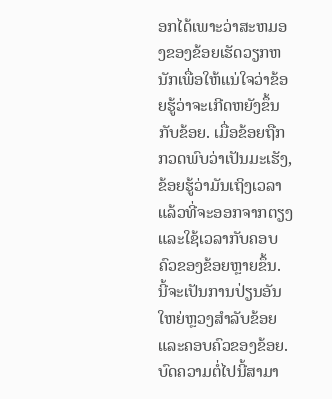ອກໄດ້ເພາະວ່າສະຫມອງຂອງຂ້ອຍເຮັດວຽກຫນັກເພື່ອໃຫ້ແນ່ໃຈວ່າຂ້ອຍຮູ້ວ່າຈະເກີດຫຍັງຂຶ້ນກັບຂ້ອຍ. ເມື່ອຂ້ອຍຖືກກວດພົບວ່າເປັນມະເຮັງ, ຂ້ອຍຮູ້ວ່າມັນເຖິງເວລາແລ້ວທີ່ຈະອອກຈາກຕຽງ ແລະໃຊ້ເວລາກັບຄອບຄົວຂອງຂ້ອຍຫຼາຍຂຶ້ນ. ນີ້ຈະເປັນການປ່ຽນອັນໃຫຍ່ຫຼວງສຳລັບຂ້ອຍ ແລະຄອບຄົວຂອງຂ້ອຍ. ບົດຄວາມຕໍ່ໄປນີ້ສາມາ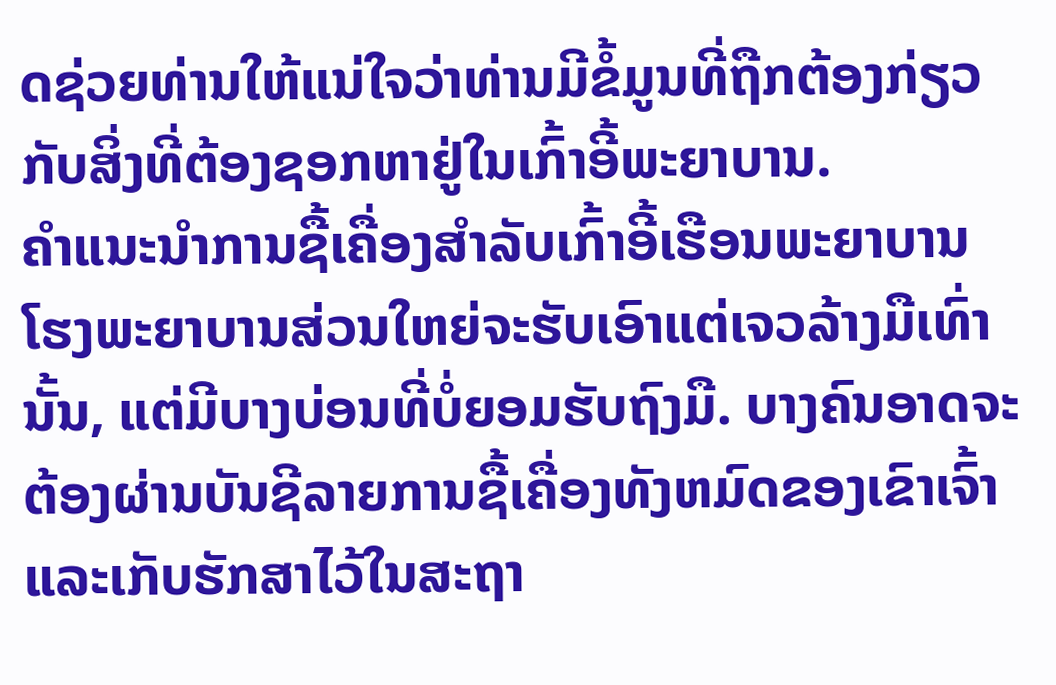ດຊ່ວຍທ່ານໃຫ້ແນ່ໃຈວ່າທ່ານມີຂໍ້ມູນທີ່ຖືກຕ້ອງກ່ຽວກັບສິ່ງທີ່ຕ້ອງຊອກຫາຢູ່ໃນເກົ້າອີ້ພະຍາບານ.
ຄໍາແນະນໍາການຊື້ເຄື່ອງສໍາລັບເກົ້າອີ້ເຮືອນພະຍາບານ
ໂຮງພະຍາບານສ່ວນໃຫຍ່ຈະຮັບເອົາແຕ່ເຈວລ້າງມືເທົ່ານັ້ນ, ແຕ່ມີບາງບ່ອນທີ່ບໍ່ຍອມຮັບຖົງມື. ບາງຄົນອາດຈະຕ້ອງຜ່ານບັນຊີລາຍການຊື້ເຄື່ອງທັງຫມົດຂອງເຂົາເຈົ້າແລະເກັບຮັກສາໄວ້ໃນສະຖາ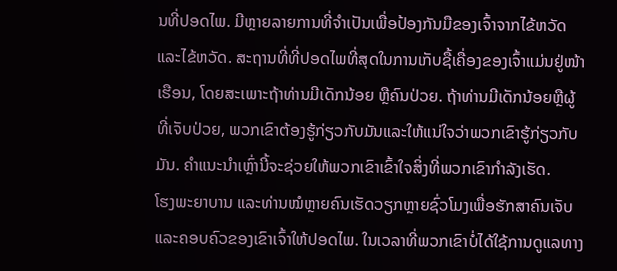ນທີ່ປອດໄພ. ມີຫຼາຍລາຍການທີ່ຈຳເປັນເພື່ອປ້ອງກັນມືຂອງເຈົ້າຈາກໄຂ້ຫວັດ ແລະໄຂ້ຫວັດ. ສະຖານທີ່ທີ່ປອດໄພທີ່ສຸດໃນການເກັບຊື້ເຄື່ອງຂອງເຈົ້າແມ່ນຢູ່ໜ້າເຮືອນ, ໂດຍສະເພາະຖ້າທ່ານມີເດັກນ້ອຍ ຫຼືຄົນປ່ວຍ. ຖ້າທ່ານມີເດັກນ້ອຍຫຼືຜູ້ທີ່ເຈັບປ່ວຍ, ພວກເຂົາຕ້ອງຮູ້ກ່ຽວກັບມັນແລະໃຫ້ແນ່ໃຈວ່າພວກເຂົາຮູ້ກ່ຽວກັບມັນ. ຄໍາແນະນໍາເຫຼົ່ານີ້ຈະຊ່ວຍໃຫ້ພວກເຂົາເຂົ້າໃຈສິ່ງທີ່ພວກເຂົາກໍາລັງເຮັດ.
ໂຮງພະຍາບານ ແລະທ່ານໝໍຫຼາຍຄົນເຮັດວຽກຫຼາຍຊົ່ວໂມງເພື່ອຮັກສາຄົນເຈັບ ແລະຄອບຄົວຂອງເຂົາເຈົ້າໃຫ້ປອດໄພ. ໃນເວລາທີ່ພວກເຂົາບໍ່ໄດ້ໃຊ້ການດູແລທາງ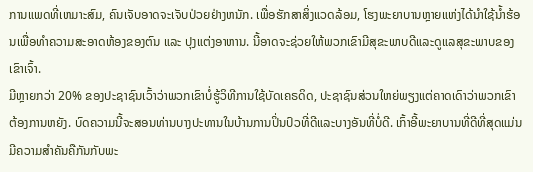ການແພດທີ່ເຫມາະສົມ, ຄົນເຈັບອາດຈະເຈັບປ່ວຍຢ່າງຫນັກ. ເພື່ອຮັກສາສິ່ງແວດລ້ອມ, ໂຮງພະຍາບານຫຼາຍແຫ່ງໄດ້ນຳໃຊ້ນ້ຳຮ້ອນເພື່ອທຳຄວາມສະອາດຫ້ອງຂອງຕົນ ແລະ ປຸງແຕ່ງອາຫານ. ນີ້ອາດຈະຊ່ວຍໃຫ້ພວກເຂົາມີສຸຂະພາບດີແລະດູແລສຸຂະພາບຂອງເຂົາເຈົ້າ.
ມີຫຼາຍກວ່າ 20% ຂອງປະຊາຊົນເວົ້າວ່າພວກເຂົາບໍ່ຮູ້ວິທີການໃຊ້ບັດເຄຣດິດ, ປະຊາຊົນສ່ວນໃຫຍ່ພຽງແຕ່ຄາດເດົາວ່າພວກເຂົາຕ້ອງການຫຍັງ. ບົດຄວາມນີ້ຈະສອນທ່ານບາງປະທານໃນບ້ານການປິ່ນປົວທີ່ດີແລະບາງອັນທີ່ບໍ່ດີ. ເກົ້າອີ້ພະຍາບານທີ່ດີທີ່ສຸດແມ່ນມີຄວາມສໍາຄັນຄືກັນກັບພະ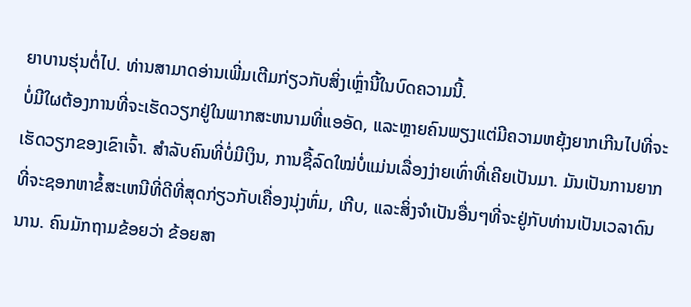ຍາບານຮຸ່ນຕໍ່ໄປ. ທ່ານສາມາດອ່ານເພີ່ມເຕີມກ່ຽວກັບສິ່ງເຫຼົ່ານີ້ໃນບົດຄວາມນີ້.
ບໍ່ມີໃຜຕ້ອງການທີ່ຈະເຮັດວຽກຢູ່ໃນພາກສະຫນາມທີ່ແອອັດ, ແລະຫຼາຍຄົນພຽງແຕ່ມີຄວາມຫຍຸ້ງຍາກເກີນໄປທີ່ຈະເຮັດວຽກຂອງເຂົາເຈົ້າ. ສຳລັບຄົນທີ່ບໍ່ມີເງິນ, ການຊື້ລົດໃໝ່ບໍ່ແມ່ນເລື່ອງງ່າຍເທົ່າທີ່ເຄີຍເປັນມາ. ມັນເປັນການຍາກທີ່ຈະຊອກຫາຂໍ້ສະເຫນີທີ່ດີທີ່ສຸດກ່ຽວກັບເຄື່ອງນຸ່ງຫົ່ມ, ເກີບ, ແລະສິ່ງຈໍາເປັນອື່ນໆທີ່ຈະຢູ່ກັບທ່ານເປັນເວລາດົນນານ. ຄົນມັກຖາມຂ້ອຍວ່າ ຂ້ອຍສາ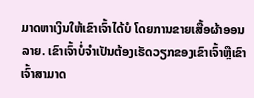ມາດຫາເງິນໃຫ້ເຂົາເຈົ້າໄດ້ບໍ ໂດຍການຂາຍເສື້ອຜ້າອອນລາຍ. ເຂົາເຈົ້າບໍ່ຈໍາເປັນຕ້ອງເຮັດວຽກຂອງເຂົາເຈົ້າຫຼືເຂົາເຈົ້າສາມາດ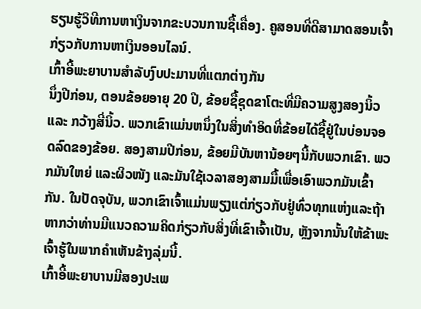ຮຽນຮູ້ວິທີການຫາເງິນຈາກຂະບວນການຊື້ເຄື່ອງ. ຄູສອນທີ່ດີສາມາດສອນເຈົ້າກ່ຽວກັບການຫາເງິນອອນໄລນ໌.
ເກົ້າອີ້ພະຍາບານສໍາລັບງົບປະມານທີ່ແຕກຕ່າງກັນ
ນຶ່ງປີກ່ອນ, ຕອນຂ້ອຍອາຍຸ 20 ປີ, ຂ້ອຍຊື້ຊຸດຂາໂຕະທີ່ມີຄວາມສູງສອງນິ້ວ ແລະ ກວ້າງສີ່ນິ້ວ. ພວກເຂົາແມ່ນຫນຶ່ງໃນສິ່ງທໍາອິດທີ່ຂ້ອຍໄດ້ຊື້ຢູ່ໃນບ່ອນຈອດລົດຂອງຂ້ອຍ. ສອງສາມປີກ່ອນ, ຂ້ອຍມີບັນຫານ້ອຍໆນີ້ກັບພວກເຂົາ. ພວກມັນໃຫຍ່ ແລະຜິວໜັງ ແລະມັນໃຊ້ເວລາສອງສາມມື້ເພື່ອເອົາພວກມັນເຂົ້າກັນ. ໃນປັດຈຸບັນ, ພວກເຂົາເຈົ້າແມ່ນພຽງແຕ່ກ່ຽວກັບຢູ່ທົ່ວທຸກແຫ່ງແລະຖ້າຫາກວ່າທ່ານມີແນວຄວາມຄິດກ່ຽວກັບສິ່ງທີ່ເຂົາເຈົ້າເປັນ, ຫຼັງຈາກນັ້ນໃຫ້ຂ້າພະເຈົ້າຮູ້ໃນພາກຄໍາເຫັນຂ້າງລຸ່ມນີ້.
ເກົ້າອີ້ພະຍາບານມີສອງປະເພ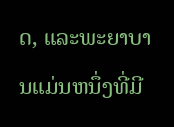ດ, ແລະພະຍາບານແມ່ນຫນຶ່ງທີ່ມີ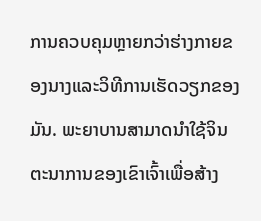ການຄວບຄຸມຫຼາຍກວ່າຮ່າງກາຍຂອງນາງແລະວິທີການເຮັດວຽກຂອງມັນ. ພະຍາບານສາມາດນໍາໃຊ້ຈິນຕະນາການຂອງເຂົາເຈົ້າເພື່ອສ້າງ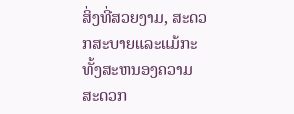ສິ່ງທີ່ສວຍງາມ, ສະດວກສະບາຍແລະແມ້ກະທັ້ງສະຫນອງຄວາມສະດວກ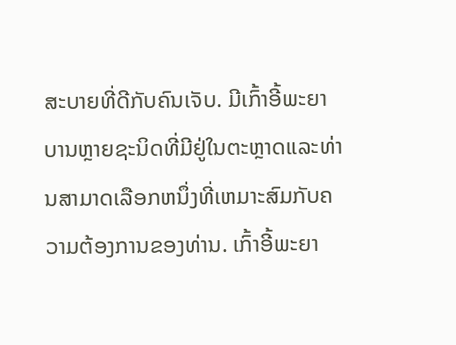ສະບາຍທີ່ດີກັບຄົນເຈັບ. ມີເກົ້າອີ້ພະຍາບານຫຼາຍຊະນິດທີ່ມີຢູ່ໃນຕະຫຼາດແລະທ່ານສາມາດເລືອກຫນຶ່ງທີ່ເຫມາະສົມກັບຄວາມຕ້ອງການຂອງທ່ານ. ເກົ້າອີ້ພະຍາ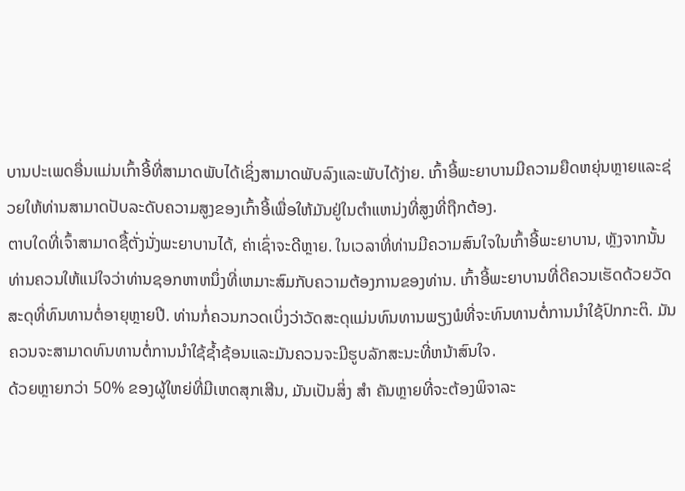ບານປະເພດອື່ນແມ່ນເກົ້າອີ້ທີ່ສາມາດພັບໄດ້ເຊິ່ງສາມາດພັບລົງແລະພັບໄດ້ງ່າຍ. ເກົ້າອີ້ພະຍາບານມີຄວາມຍືດຫຍຸ່ນຫຼາຍແລະຊ່ວຍໃຫ້ທ່ານສາມາດປັບລະດັບຄວາມສູງຂອງເກົ້າອີ້ເພື່ອໃຫ້ມັນຢູ່ໃນຕໍາແຫນ່ງທີ່ສູງທີ່ຖືກຕ້ອງ.
ຕາບໃດທີ່ເຈົ້າສາມາດຊື້ຕັ່ງນັ່ງພະຍາບານໄດ້, ຄ່າເຊົ່າຈະດີຫຼາຍ. ໃນເວລາທີ່ທ່ານມີຄວາມສົນໃຈໃນເກົ້າອີ້ພະຍາບານ, ຫຼັງຈາກນັ້ນທ່ານຄວນໃຫ້ແນ່ໃຈວ່າທ່ານຊອກຫາຫນຶ່ງທີ່ເຫມາະສົມກັບຄວາມຕ້ອງການຂອງທ່ານ. ເກົ້າອີ້ພະຍາບານທີ່ດີຄວນເຮັດດ້ວຍວັດສະດຸທີ່ທົນທານຕໍ່ອາຍຸຫຼາຍປີ. ທ່ານກໍ່ຄວນກວດເບິ່ງວ່າວັດສະດຸແມ່ນທົນທານພຽງພໍທີ່ຈະທົນທານຕໍ່ການນໍາໃຊ້ປົກກະຕິ. ມັນຄວນຈະສາມາດທົນທານຕໍ່ການນໍາໃຊ້ຊ້ຳຊ້ອນແລະມັນຄວນຈະມີຮູບລັກສະນະທີ່ຫນ້າສົນໃຈ.
ດ້ວຍຫຼາຍກວ່າ 50% ຂອງຜູ້ໃຫຍ່ທີ່ມີເຫດສຸກເສີນ, ມັນເປັນສິ່ງ ສຳ ຄັນຫຼາຍທີ່ຈະຕ້ອງພິຈາລະ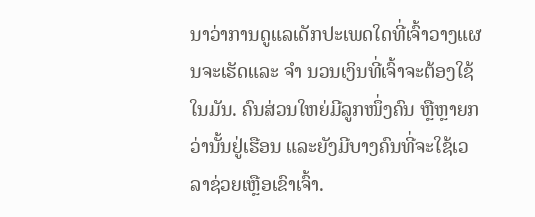ນາວ່າການດູແລເດັກປະເພດໃດທີ່ເຈົ້າວາງແຜນຈະເຮັດແລະ ຈຳ ນວນເງິນທີ່ເຈົ້າຈະຕ້ອງໃຊ້ໃນມັນ. ຄົນສ່ວນໃຫຍ່ມີລູກໜຶ່ງຄົນ ຫຼືຫຼາຍກວ່ານັ້ນຢູ່ເຮືອນ ແລະຍັງມີບາງຄົນທີ່ຈະໃຊ້ເວລາຊ່ວຍເຫຼືອເຂົາເຈົ້າ.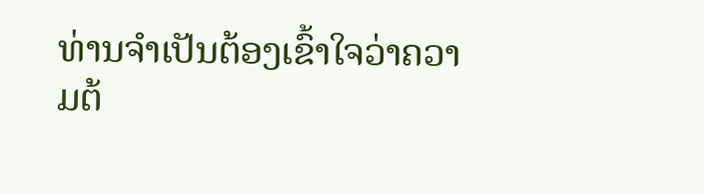ທ່ານຈໍາເປັນຕ້ອງເຂົ້າໃຈວ່າຄວາມຕ້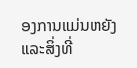ອງການແມ່ນຫຍັງແລະສິ່ງທີ່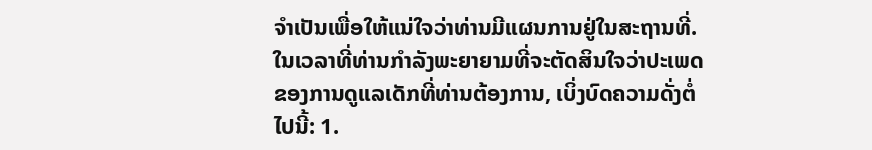ຈໍາເປັນເພື່ອໃຫ້ແນ່ໃຈວ່າທ່ານມີແຜນການຢູ່ໃນສະຖານທີ່. ໃນເວລາທີ່ທ່ານກໍາລັງພະຍາຍາມທີ່ຈະຕັດສິນໃຈວ່າປະເພດຂອງການດູແລເດັກທີ່ທ່ານຕ້ອງການ, ເບິ່ງບົດຄວາມດັ່ງຕໍ່ໄປນີ້: 1.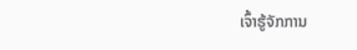ເຈົ້າຮູ້ຈັກການ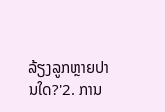ລ້ຽງລູກຫຼາຍປານໃດ?'2. ການ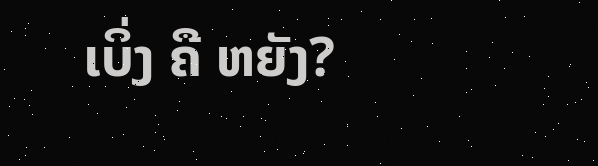ເບິ່ງ ຄື ຫຍັງ?